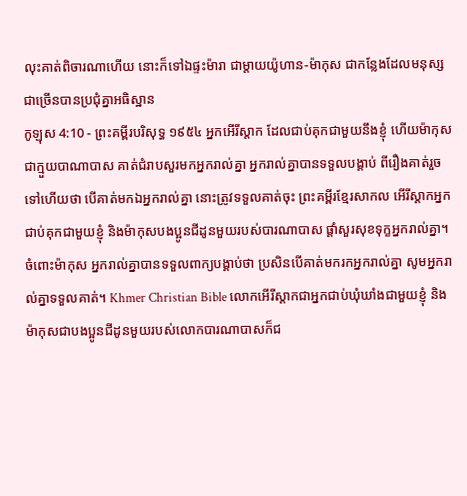លុះគាត់ពិចារណាហើយ នោះក៏ទៅឯផ្ទះម៉ារា ជាម្តាយយ៉ូហាន-ម៉ាកុស ជាកន្លែងដែលមនុស្សជាច្រើនបានប្រជុំគ្នាអធិស្ឋាន
កូឡុស 4:10 - ព្រះគម្ពីរបរិសុទ្ធ ១៩៥៤ អ្នកអើរីស្តាក ដែលជាប់គុកជាមួយនឹងខ្ញុំ ហើយម៉ាកុស ជាក្មួយបាណាបាស គាត់ជំរាបសួរមកអ្នករាល់គ្នា អ្នករាល់គ្នាបានទទួលបង្គាប់ ពីរឿងគាត់រួចទៅហើយថា បើគាត់មកឯអ្នករាល់គ្នា នោះត្រូវទទួលគាត់ចុះ ព្រះគម្ពីរខ្មែរសាកល អើរីស្តាកអ្នកជាប់គុកជាមួយខ្ញុំ និងម៉ាកុសបងប្អូនជីដូនមួយរបស់បារណាបាស ផ្ដាំសួរសុខទុក្ខអ្នករាល់គ្នា។ ចំពោះម៉ាកុស អ្នករាល់គ្នាបានទទួលពាក្យបង្គាប់ថា ប្រសិនបើគាត់មករកអ្នករាល់គ្នា សូមអ្នករាល់គ្នាទទួលគាត់។ Khmer Christian Bible លោកអើរីស្ដាកជាអ្នកជាប់ឃុំឃាំងជាមួយខ្ញុំ និងម៉ាកុសជាបងប្អូនជីដូនមួយរបស់លោកបារណាបាសក៏ជ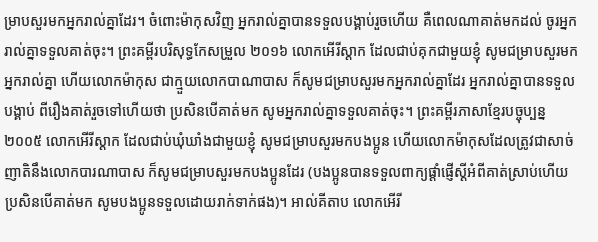ម្រាបសួរមកអ្នករាល់គ្នាដែរ។ ចំពោះម៉ាកុសវិញ អ្នករាល់គ្នាបានទទួលបង្គាប់រួចហើយ គឺពេលណាគាត់មកដល់ ចូរអ្នករាល់គ្នាទទួលគាត់ចុះ។ ព្រះគម្ពីរបរិសុទ្ធកែសម្រួល ២០១៦ លោកអើរីស្តាក ដែលជាប់គុកជាមួយខ្ញុំ សូមជម្រាបសួរមកអ្នករាល់គ្នា ហើយលោកម៉ាកុស ជាក្មួយលោកបាណាបាស ក៏សូមជម្រាបសួរមកអ្នករាល់គ្នាដែរ អ្នករាល់គ្នាបានទទួលបង្គាប់ ពីរឿងគាត់រួចទៅហើយថា ប្រសិនបើគាត់មក សូមអ្នករាល់គ្នាទទួលគាត់ចុះ។ ព្រះគម្ពីរភាសាខ្មែរបច្ចុប្បន្ន ២០០៥ លោកអើរីស្ដាក ដែលជាប់ឃុំឃាំងជាមួយខ្ញុំ សូមជម្រាបសួរមកបងប្អូន ហើយលោកម៉ាកុសដែលត្រូវជាសាច់ញាតិនឹងលោកបារណាបាស ក៏សូមជម្រាបសួរមកបងប្អូនដែរ (បងប្អូនបានទទួលពាក្យផ្ដាំផ្ញើស្ដីអំពីគាត់ស្រាប់ហើយ ប្រសិនបើគាត់មក សូមបងប្អូនទទួលដោយរាក់ទាក់ផង)។ អាល់គីតាប លោកអើរី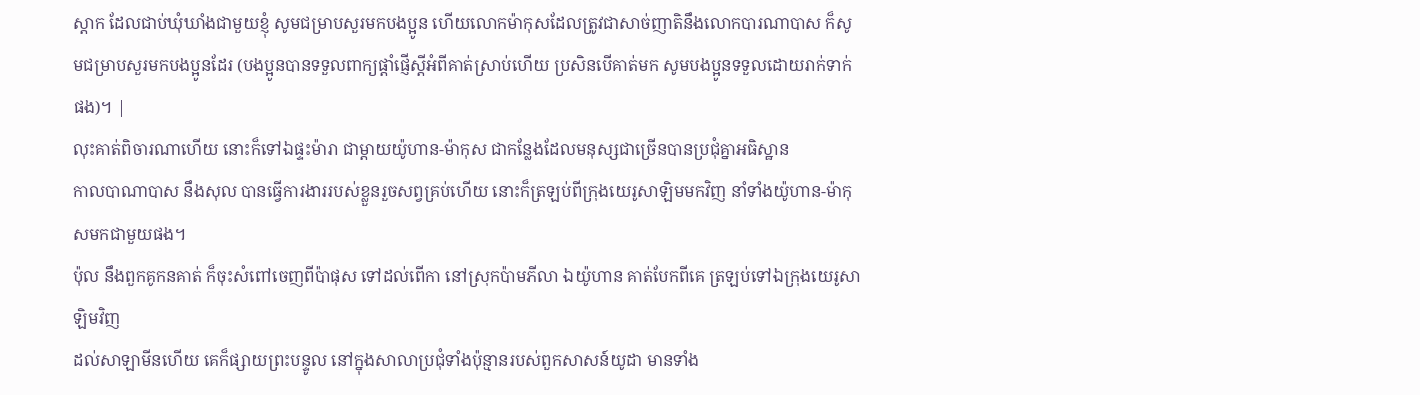ស្ដាក ដែលជាប់ឃុំឃាំងជាមួយខ្ញុំ សូមជម្រាបសួរមកបងប្អូន ហើយលោកម៉ាកុសដែលត្រូវជាសាច់ញាតិនឹងលោកបារណាបាស ក៏សូមជម្រាបសួរមកបងប្អូនដែរ (បងប្អូនបានទទួលពាក្យផ្ដាំផ្ញើស្ដីអំពីគាត់ស្រាប់ហើយ ប្រសិនបើគាត់មក សូមបងប្អូនទទួលដោយរាក់ទាក់ផង)។ |
លុះគាត់ពិចារណាហើយ នោះក៏ទៅឯផ្ទះម៉ារា ជាម្តាយយ៉ូហាន-ម៉ាកុស ជាកន្លែងដែលមនុស្សជាច្រើនបានប្រជុំគ្នាអធិស្ឋាន
កាលបាណាបាស នឹងសុល បានធ្វើការងាររបស់ខ្លួនរួចសព្វគ្រប់ហើយ នោះក៏ត្រឡប់ពីក្រុងយេរូសាឡិមមកវិញ នាំទាំងយ៉ូហាន-ម៉ាកុសមកជាមួយផង។
ប៉ុល នឹងពួកគូកនគាត់ ក៏ចុះសំពៅចេញពីប៉ាផុស ទៅដល់ពើកា នៅស្រុកប៉ាមភីលា ឯយ៉ូហាន គាត់បែកពីគេ ត្រឡប់ទៅឯក្រុងយេរូសាឡិមវិញ
ដល់សាឡាមីនហើយ គេក៏ផ្សាយព្រះបន្ទូល នៅក្នុងសាលាប្រជុំទាំងប៉ុន្មានរបស់ពួកសាសន៍យូដា មានទាំង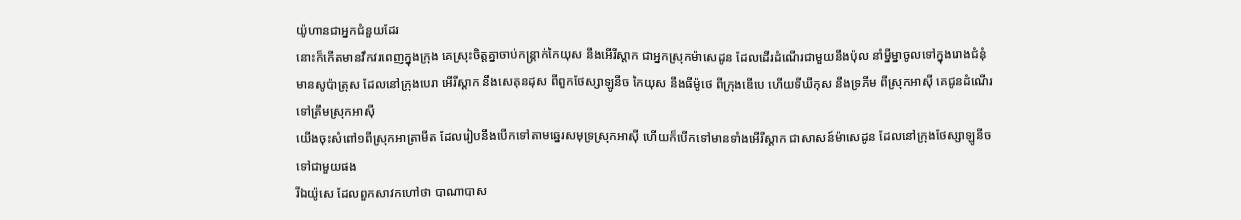យ៉ូហានជាអ្នកជំនួយដែរ
នោះក៏កើតមានវឹកវរពេញក្នុងក្រុង គេស្រុះចិត្តគ្នាចាប់កន្ត្រាក់កៃយុស នឹងអើរីស្តាក ជាអ្នកស្រុកម៉ាសេដូន ដែលដើរដំណើរជាមួយនឹងប៉ុល នាំម្នីម្នាចូលទៅក្នុងរោងជំនុំ
មានសូប៉ាត្រុស ដែលនៅក្រុងបេរា អើរីស្តាក នឹងសេគុនដុស ពីពួកថែស្សាឡូនីច កៃយុស នឹងធីម៉ូថេ ពីក្រុងឌើបេ ហើយទីឃីកុស នឹងទ្រភីម ពីស្រុកអាស៊ី គេជូនដំណើរទៅត្រឹមស្រុកអាស៊ី
យើងចុះសំពៅ១ពីស្រុកអាត្រាមីត ដែលរៀបនឹងបើកទៅតាមឆ្នេរសមុទ្រស្រុកអាស៊ី ហើយក៏បើកទៅមានទាំងអើរីស្តាក ជាសាសន៍ម៉ាសេដូន ដែលនៅក្រុងថែស្សាឡូនីច ទៅជាមួយផង
រីឯយ៉ូសេ ដែលពួកសាវកហៅថា បាណាបាស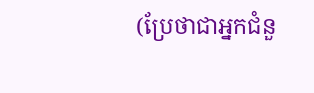(ប្រែថាជាអ្នកជំនួ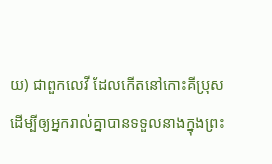យ) ជាពួកលេវី ដែលកើតនៅកោះគីប្រុស
ដើម្បីឲ្យអ្នករាល់គ្នាបានទទួលនាងក្នុងព្រះ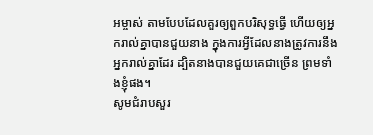អម្ចាស់ តាមបែបដែលគួរឲ្យពួកបរិសុទ្ធធ្វើ ហើយឲ្យអ្នករាល់គ្នាបានជួយនាង ក្នុងការអ្វីដែលនាងត្រូវការនឹងអ្នករាល់គ្នាដែរ ដ្បិតនាងបានជួយគេជាច្រើន ព្រមទាំងខ្ញុំផង។
សូមជំរាបសួរ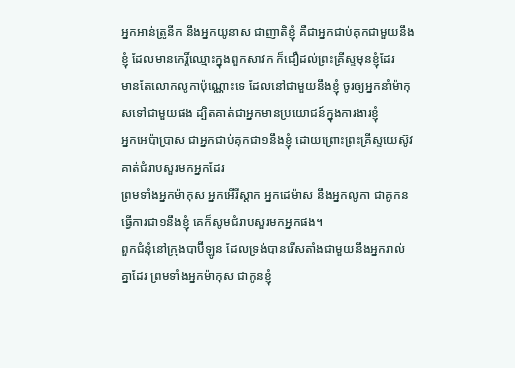អ្នកអាន់ត្រូនីក នឹងអ្នកយូនាស ជាញាតិខ្ញុំ គឺជាអ្នកជាប់គុកជាមួយនឹងខ្ញុំ ដែលមានកេរ្តិ៍ឈ្មោះក្នុងពួកសាវក ក៏ជឿដល់ព្រះគ្រីស្ទមុនខ្ញុំដែរ
មានតែលោកលូកាប៉ុណ្ណោះទេ ដែលនៅជាមួយនឹងខ្ញុំ ចូរឲ្យអ្នកនាំម៉ាកុសទៅជាមួយផង ដ្បិតគាត់ជាអ្នកមានប្រយោជន៍ក្នុងការងារខ្ញុំ
អ្នកអេប៉ាប្រាស ជាអ្នកជាប់គុកជា១នឹងខ្ញុំ ដោយព្រោះព្រះគ្រីស្ទយេស៊ូវ គាត់ជំរាបសួរមកអ្នកដែរ
ព្រមទាំងអ្នកម៉ាកុស អ្នកអើរីស្តាក អ្នកដេម៉ាស នឹងអ្នកលូកា ជាគូកនធ្វើការជា១នឹងខ្ញុំ គេក៏សូមជំរាបសួរមកអ្នកផង។
ពួកជំនុំនៅក្រុងបាប៊ីឡូន ដែលទ្រង់បានរើសតាំងជាមួយនឹងអ្នករាល់គ្នាដែរ ព្រមទាំងអ្នកម៉ាកុស ជាកូនខ្ញុំ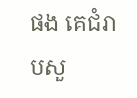ផង គេជំរាបសួ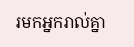រមកអ្នករាល់គ្នា